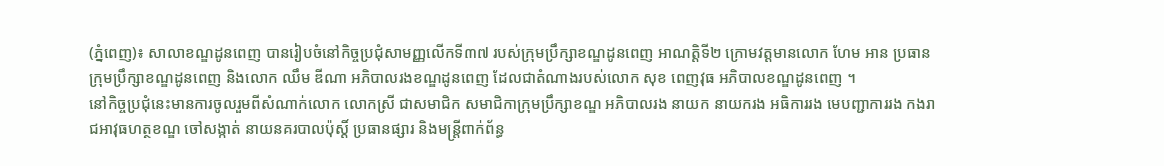(ភ្នំពេញ)៖ សាលាខណ្ឌដូនពេញ បានរៀបចំនៅកិច្ចប្រជុំសាមញ្ញលើកទី៣៧ របស់ក្រុមប្រឹក្សាខណ្ឌដូនពេញ អាណត្តិទី២ ក្រោមវត្តមានលោក ហែម អាន ប្រធានក្រុមប្រឹក្សាខណ្ឌដូនពេញ និងលោក ឈឹម ឌីណា អភិបាលរងខណ្ឌដូនពេញ ដែលជាតំណាងរបស់លោក សុខ ពេញវុធ អភិបាលខណ្ឌដូនពេញ ។
នៅកិច្ចប្រជុំនេះមានការចូលរួមពីសំណាក់លោក លោកស្រី ជាសមាជិក សមាជិកាក្រុមប្រឹក្សាខណ្ឌ អភិបាលរង នាយក នាយករង អធិការរង មេបញ្ជាការរង កងរាជអាវុធហត្ថខណ្ឌ ចៅសង្កាត់ នាយនគរបាលប៉ុស្តិ៍ ប្រធានផ្សារ និងមន្ត្រីពាក់ព័ន្ធ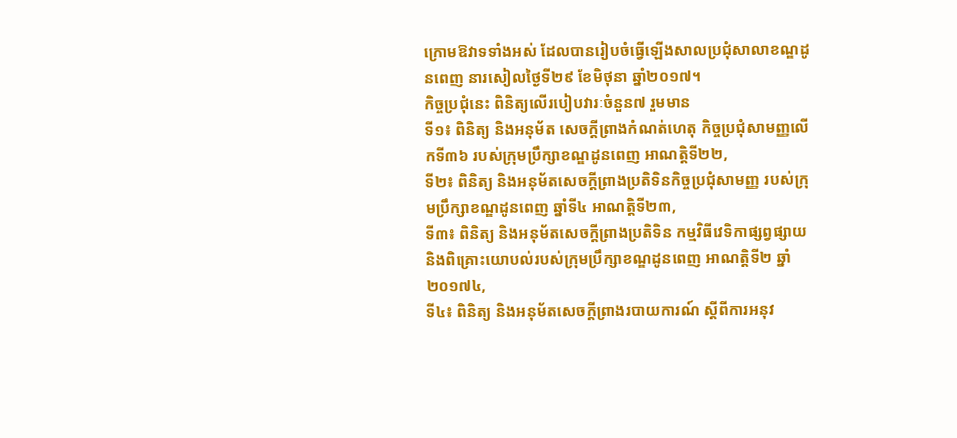ក្រោមឱវាទទាំងអស់ ដែលបានរៀបចំធ្វើឡើងសាលប្រជុំសាលាខណ្ឌដូនពេញ នារសៀលថ្ងៃទី២៩ ខែមិថុនា ឆ្នាំ២០១៧។
កិច្ចប្រជុំនេះ ពិនិត្យលើរបៀបវារៈចំនួន៧ រួមមាន
ទី១៖ ពិនិត្យ និងអនុម័ត សេចក្តីព្រាងកំណត់ហេតុ កិច្ចប្រជុំសាមញ្ញលើកទី៣៦ របស់ក្រុមប្រឹក្សាខណ្ឌដូនពេញ អាណត្តិទី២២,
ទី២៖ ពិនិត្យ និងអនុម័តសេចក្តីព្រាងប្រតិទិនកិច្ចប្រជុំសាមញ្ញ របស់ក្រុមប្រឹក្សាខណ្ឌដូនពេញ ឆ្នាំទី៤ អាណត្តិទី២៣,
ទី៣៖ ពិនិត្យ និងអនុម័តសេចក្តីព្រាងប្រតិទិន កម្មវិធីវេទិកាផ្សព្វផ្សាយ និងពិគ្រោះយោបល់របស់ក្រុមប្រឹក្សាខណ្ឌដូនពេញ អាណត្តិទី២ ឆ្នាំ២០១៧៤,
ទី៤៖ ពិនិត្យ និងអនុម័តសេចក្តីព្រាងរបាយការណ៍ ស្តីពីការអនុវ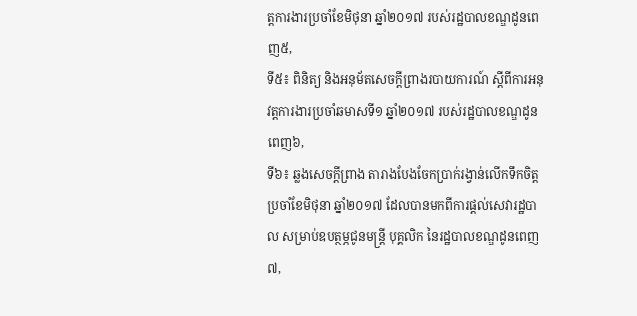ត្តការងារប្រចាំខែមិថុនា ឆ្នាំ២០១៧ របស់រដ្ឋបាលខណ្ឌដូនពេញ៥,
ទី៥៖ ពិនិត្យ និងអនុម័តសេចក្តីព្រាងរបាយការណ៍ ស្តីពីការអនុវត្តការងារប្រចាំឆមាសទី១ ឆ្នាំ២០១៧ របស់រដ្ឋបាលខណ្ឌដូនពេញ៦,
ទី៦៖ ឆ្លងសេចក្តីព្រាង តារាងបែងចែកប្រាក់រង្វាន់លើកទឹកចិត្តប្រចាំខែមិថុនា ឆ្នាំ២០១៧ ដែលបានមកពីការផ្តល់សេវារដ្ឋបាល សម្រាប់ឧបត្ថម្ភជូនមន្ត្រី បុគ្គលិក នៃរដ្ឋបាលខណ្ឌដូនពេញ៧,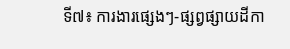ទី៧៖ ការងារផ្សេងៗ-ផ្សព្វផ្សាយដីកា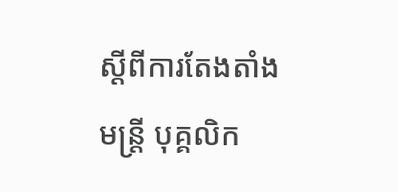ស្តីពីការតែងតាំងមន្ត្រី បុគ្គលិក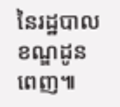នៃរដ្ឋបាលខណ្ឌដូនពេញ៕